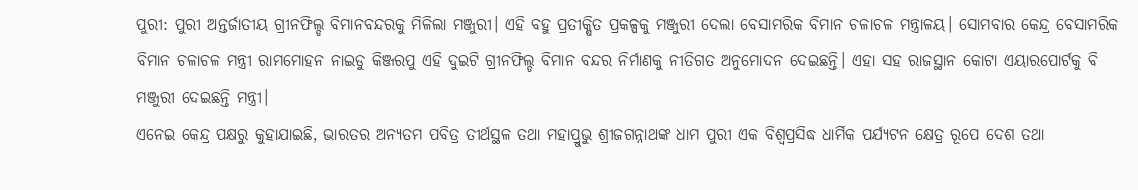ପୁରୀ: ପୁରୀ ଅନ୍ତର୍ଜାତୀୟ ଗ୍ରୀନଫିଲ୍ଡ ବିମାନବନ୍ଦରକୁ ମିଳିଲା ମଞ୍ଜୁରୀ। ଏହି ବହୁ ପ୍ରତୀକ୍ଷିତ ପ୍ରକଳ୍ପକୁ ମଞ୍ଜୁରୀ ଦେଲା ବେସାମରିକ ବିମାନ ଚଳାଚଳ ମନ୍ତ୍ରାଳୟ। ସୋମବାର କେନ୍ଦ୍ର ବେସାମରିକ ବିମାନ ଚଳାଚଳ ମନ୍ତ୍ରୀ ରାମମୋହନ ନାଇଡୁ କିଞ୍ଜରପୁ ଏହି ଦୁଇଟି ଗ୍ରୀନଫିଲ୍ଡ ବିମାନ ବନ୍ଦର ନିର୍ମାଣକୁ ନୀତିଗତ ଅନୁମୋଦନ ଦେଇଛନ୍ତି। ଏହା ସହ ରାଜସ୍ଥାନ କୋଟା ଏୟାରପୋର୍ଟକୁ ବି ମଞ୍ଜୁରୀ ଦେଇଛନ୍ତି ମନ୍ତ୍ରୀ।
ଏନେଇ କେନ୍ଦ୍ର ପକ୍ଷରୁ କୁହାଯାଇଛି, ଭାରତର ଅନ୍ୟତମ ପବିତ୍ର ତୀର୍ଥସ୍ଥଳ ତଥା ମହାପ୍ରୁଭୁ ଶ୍ରୀଜଗନ୍ନାଥଙ୍କ ଧାମ ପୁରୀ ଏକ ବିଶ୍ବପ୍ରସିଦ୍ଧ ଧାର୍ମିକ ପର୍ଯ୍ୟଟନ କ୍ଷେତ୍ର ରୂପେ ଦେଶ ତଥା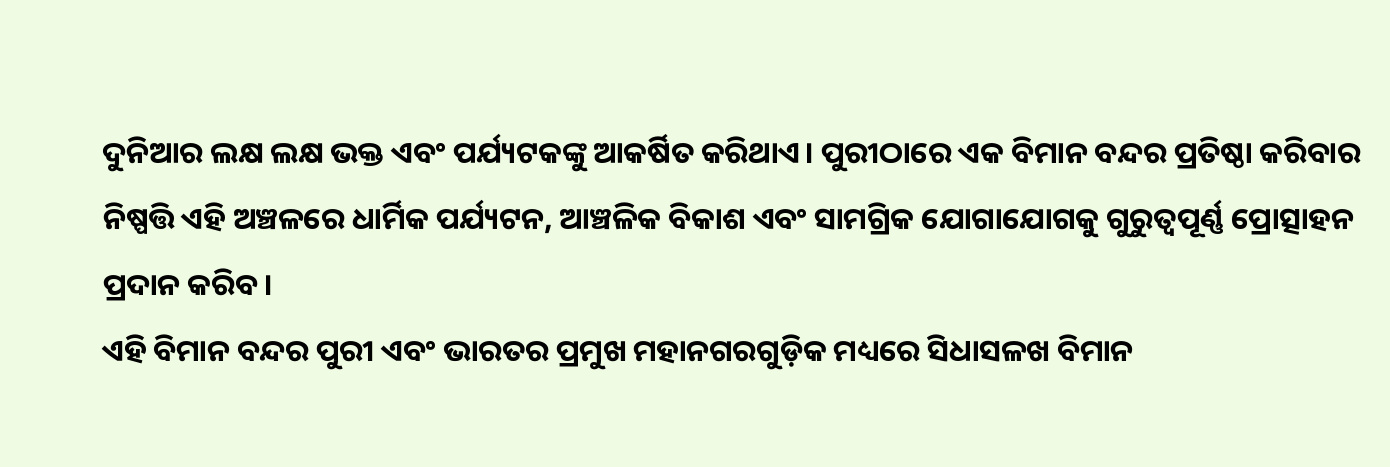ଦୁନିଆର ଲକ୍ଷ ଲକ୍ଷ ଭକ୍ତ ଏବଂ ପର୍ଯ୍ୟଟକଙ୍କୁ ଆକର୍ଷିତ କରିଥାଏ। ପୁରୀଠାରେ ଏକ ବିମାନ ବନ୍ଦର ପ୍ରତିଷ୍ଠା କରିବାର ନିଷ୍ପତ୍ତି ଏହି ଅଞ୍ଚଳରେ ଧାର୍ମିକ ପର୍ଯ୍ୟଟନ, ଆଞ୍ଚଳିକ ବିକାଶ ଏବଂ ସାମଗ୍ରିକ ଯୋଗାଯୋଗକୁ ଗୁରୁତ୍ବପୂର୍ଣ୍ଣ ପ୍ରୋତ୍ସାହନ ପ୍ରଦାନ କରିବ।
ଏହି ବିମାନ ବନ୍ଦର ପୁରୀ ଏବଂ ଭାରତର ପ୍ରମୁଖ ମହାନଗରଗୁଡ଼ିକ ମଧ୍ୟରେ ସିଧାସଳଖ ବିମାନ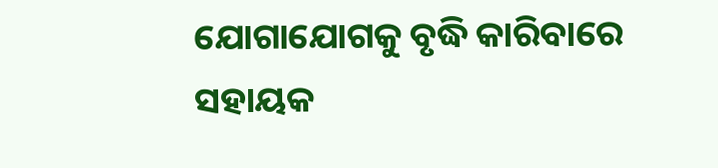ଯୋଗାଯୋଗକୁ ବୃଦ୍ଧି କାରିବାରେ ସହାୟକ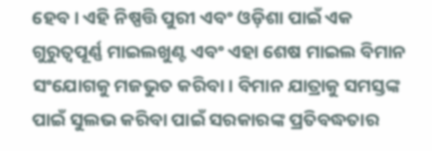ହେବ। ଏହି ନିଷ୍ପତ୍ତି ପୁରୀ ଏବଂ ଓଡ଼ିଶା ପାଇଁ ଏକ ଗୁରୁତ୍ବପୂର୍ଣ୍ଣ ମାଇଲଖୁଣ୍ଟ ଏବଂ ଏହା ଶେଷ ମାଇଲ ବିମାନ ସଂଯୋଗକୁ ମଜଭୁତ କରିବା। ବିମାନ ଯାତ୍ରାକୁ ସମସ୍ତଙ୍କ ପାଇଁ ସୁଲଭ କରିବା ପାଇଁ ସରକାରଙ୍କ ପ୍ରତିବଦ୍ଧତାର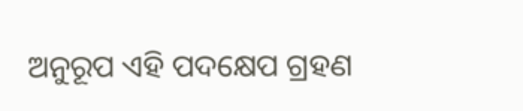ଅନୁରୂପ ଏହି ପଦକ୍ଷେପ ଗ୍ରହଣ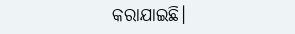କରାଯାଇଛି।